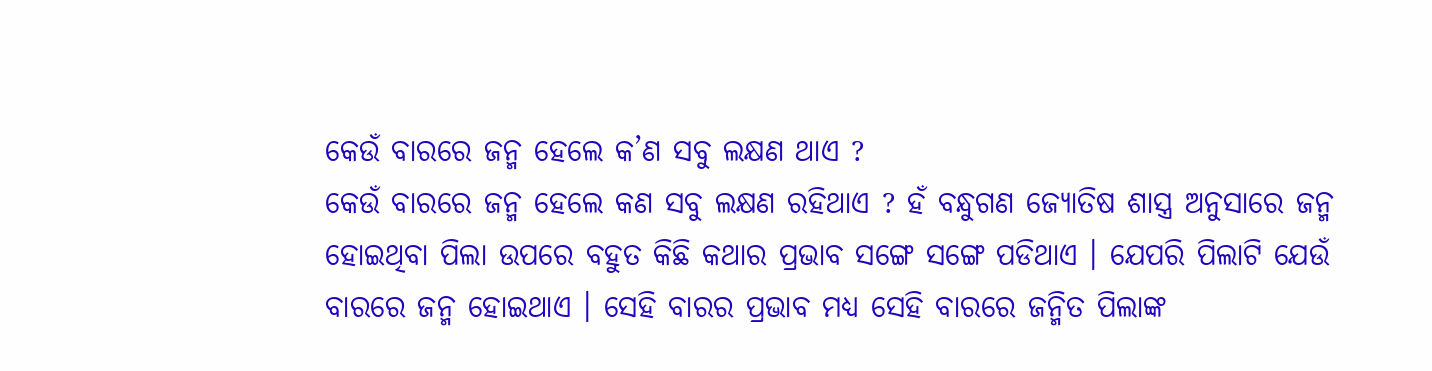କେଉଁ ବାରରେ ଜନ୍ମ ହେଲେ କ’ଣ ସବୁ ଲକ୍ଷଣ ଥାଏ ?
କେଉଁ ବାରରେ ଜନ୍ମ ହେଲେ କଣ ସବୁ ଲକ୍ଷଣ ରହିଥାଏ ? ହଁ ବନ୍ଧୁଗଣ ଜ୍ଯୋତିଷ ଶାସ୍ତ୍ର ଅନୁସାରେ ଜନ୍ମ ହୋଇଥିବା ପିଲା ଉପରେ ବହୁତ କିଛି କଥାର ପ୍ରଭାବ ସଙ୍ଗେ ସଙ୍ଗେ ପଡିଥାଏ । ଯେପରି ପିଲାଟି ଯେଉଁ ବାରରେ ଜନ୍ମ ହୋଇଥାଏ । ସେହି ବାରର ପ୍ରଭାବ ମଧ୍ୟ ସେହି ବାରରେ ଜନ୍ମିତ ପିଲାଙ୍କ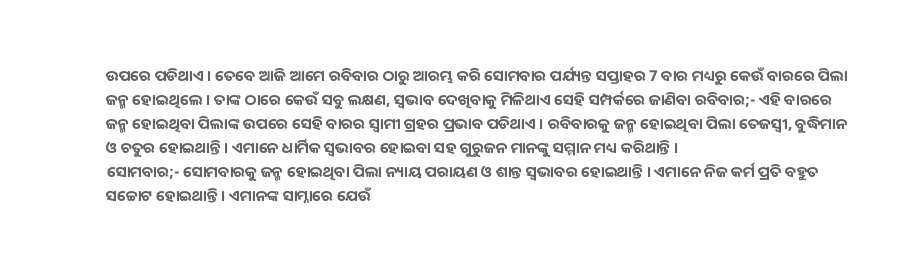ଉପରେ ପଡିଥାଏ । ତେବେ ଆଜି ଆମେ ରବିବାର ଠାରୁ ଆରମ୍ଭ କରି ସୋମବାର ପର୍ଯ୍ୟନ୍ତ ସପ୍ତାହର 7 ବାର ମଧ୍ୟରୁ କେଉଁ ବାରରେ ପିଲା ଜନ୍ମ ହୋଇଥିଲେ । ତାଙ୍କ ଠାରେ କେଉଁ ସବୁ ଲକ୍ଷଣ, ସ୍ଵଭାବ ଦେଖିବାକୁ ମିଳିଥାଏ ସେହି ସମ୍ପର୍କରେ ଜାଣିବା ରବିବାର;- ଏହି ବାରରେ ଜନ୍ମ ହୋଇଥିବା ପିଲାଙ୍କ ଉପରେ ସେହି ବାରର ସ୍ଵାମୀ ଗ୍ରହର ପ୍ରଭାବ ପଡିଥାଏ । ରବିବାରକୁ ଜନ୍ମ ହୋଇଥିବା ପିଲା ତେଜସ୍ବୀ, ବୁଦ୍ଧିମାନ ଓ ଚତୁର ହୋଇଥାନ୍ତି । ଏମାନେ ଧାର୍ମିକ ସ୍ଵଭାବର ହୋଇବା ସହ ଗୁରୁଜନ ମାନଙ୍କୁ ସମ୍ମାନ ମଧ୍ୟ କରିଥାନ୍ତି ।
ସୋମବାର;- ସୋମବାରକୁ ଜନ୍ମ ହୋଇଥିବା ପିଲା ନ୍ୟାୟ ପରାୟଣ ଓ ଶାନ୍ତ ସ୍ଵଭାବର ହୋଇଥାନ୍ତି । ଏମାନେ ନିଜ କର୍ମ ପ୍ରତି ବହୁତ ସଚ୍ଚୋଟ ହୋଇଥାନ୍ତି । ଏମାନଙ୍କ ସାମ୍ନାରେ ଯେଉଁ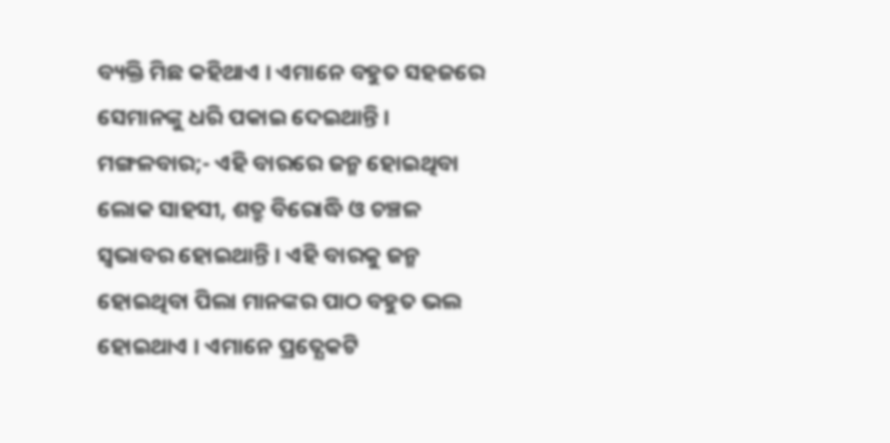ବ୍ୟକ୍ତି ମିଛ କହିଥାଏ । ଏମାନେ ବହୁତ ସହଜରେ ସେମାନଙ୍କୁ ଧରି ପକାଇ ଦେଇଥାନ୍ତି ।
ମଙ୍ଗଳବାର;- ଏହି ବାରରେ ଜନ୍ମ ହୋଇଥିବା ଲୋକ ସାହସୀ, ଶତ୍ରୁ ବିରୋଦ୍ଧି ଓ ଚଞ୍ଚଳ ସ୍ଵଭାବର ହୋଇଥାନ୍ତି । ଏହି ବାରକୁ ଜନ୍ମ ହୋଇଥିବା ପିଲା ମାନଙ୍କର ପାଠ ବହୁତ ଭଲ ହୋଇଥାଏ । ଏମାନେ ପ୍ରତ୍ଯେକଟି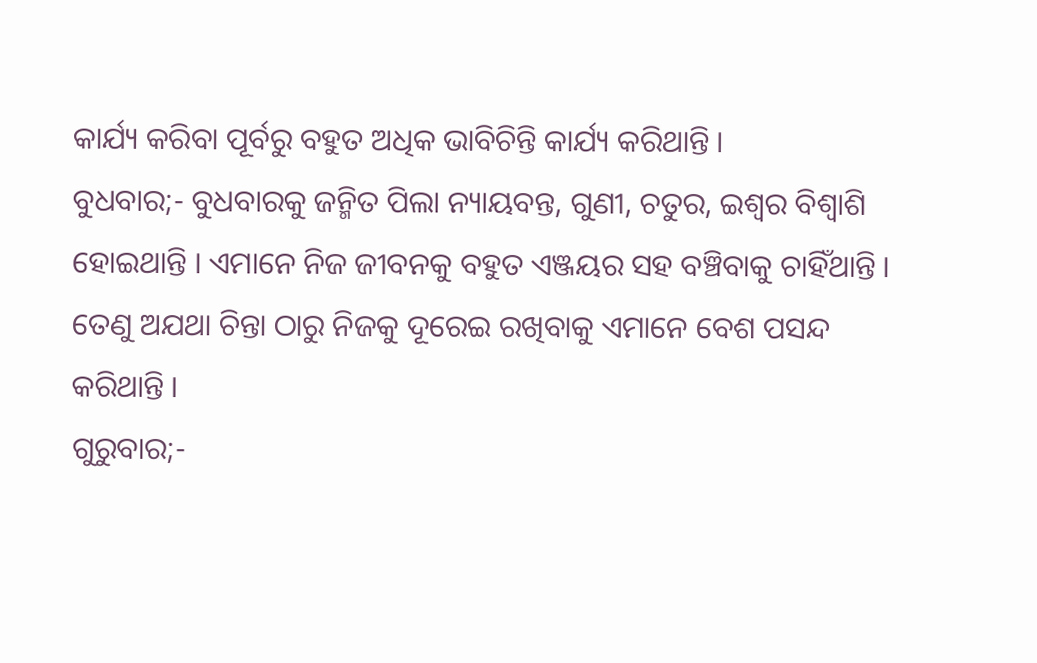କାର୍ଯ୍ୟ କରିବା ପୂର୍ବରୁ ବହୁତ ଅଧିକ ଭାବିଚିନ୍ତି କାର୍ଯ୍ୟ କରିଥାନ୍ତି ।
ବୁଧବାର;- ବୁଧବାରକୁ ଜନ୍ମିତ ପିଲା ନ୍ୟାୟବନ୍ତ, ଗୁଣୀ, ଚତୁର, ଇଶ୍ଵର ବିଶ୍ଵାଶି ହୋଇଥାନ୍ତି । ଏମାନେ ନିଜ ଜୀବନକୁ ବହୁତ ଏଞ୍ଜୟର ସହ ବଞ୍ଚିବାକୁ ଚାହିଁଥାନ୍ତି । ତେଣୁ ଅଯଥା ଚିନ୍ତା ଠାରୁ ନିଜକୁ ଦୂରେଇ ରଖିବାକୁ ଏମାନେ ବେଶ ପସନ୍ଦ କରିଥାନ୍ତି ।
ଗୁରୁବାର;-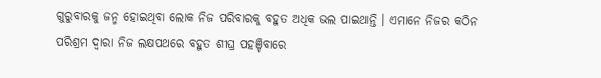ଗୁରୁବାରକୁ ଜନ୍ମ ହୋଇଥିବା ଲୋକ ନିଜ ପରିବାରକୁ ବହୁତ ଅଧିକ ଭଲ ପାଇଥାନ୍ତି । ଏମାନେ ନିଜର କଠିନ ପରିଶ୍ରମ ଦ୍ଵାରା ନିଜ ଲକ୍ଷପଥରେ ବହୁତ ଶୀଘ୍ର ପହଞ୍ଚିବାରେ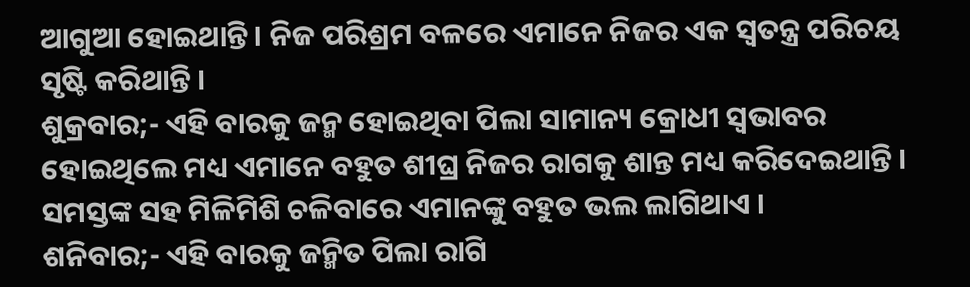ଆଗୁଆ ହୋଇଥାନ୍ତି । ନିଜ ପରିଶ୍ରମ ବଳରେ ଏମାନେ ନିଜର ଏକ ସ୍ଵତନ୍ତ୍ର ପରିଚୟ ସୃଷ୍ଟି କରିଥାନ୍ତି ।
ଶୁକ୍ରବାର;- ଏହି ବାରକୁ ଜନ୍ମ ହୋଇଥିବା ପିଲା ସାମାନ୍ୟ କ୍ରୋଧୀ ସ୍ଵଭାବର ହୋଇଥିଲେ ମଧ୍ୟ ଏମାନେ ବହୁତ ଶୀଘ୍ର ନିଜର ରାଗକୁ ଶାନ୍ତ ମଧ୍ୟ କରିଦେଇଥାନ୍ତି । ସମସ୍ତଙ୍କ ସହ ମିଳିମିଶି ଚଳିବାରେ ଏମାନଙ୍କୁ ବହୁତ ଭଲ ଲାଗିଥାଏ ।
ଶନିବାର;- ଏହି ବାରକୁ ଜନ୍ମିତ ପିଲା ରାଗି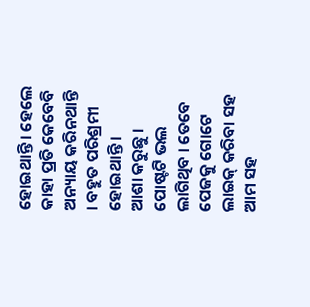ହୋଇଥାନ୍ତି । ହେଲେ କାହା ପ୍ରତି କେବେବି ଅନ୍ୟାୟ କରିନଥାନ୍ତି । ବହୁତ ପରିଶ୍ରମୀ ହୋଇଥାନ୍ତି ।
ଆଶା କରୁଛୁ । ପୋଷ୍ଟଟି ଭଲ ଲାଗିଥିବ । ତେବେ ପେଜକୁ ଗୋଟେ ଲାଇକ୍ କରିବା ସହ ଆମ ସହ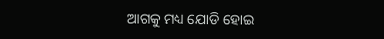ଆଗକୁ ମଧ୍ୟ ଯୋଡି ହୋଇ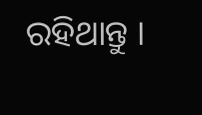ରହିଥାନ୍ତୁ ।